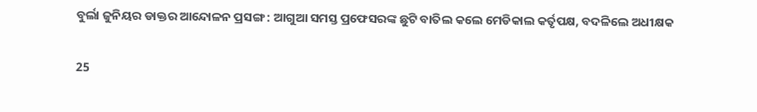ବୁର୍ଲା ଜୁନିୟର ଡାକ୍ତର ଆନ୍ଦୋଳନ ପ୍ରସଙ୍ଗ : ଆଗୁଆ ସମସ୍ତ ପ୍ରଫେସରଙ୍କ ଛୁଟି ବାତିଲ କଲେ ମେଡିକାଲ କର୍ତୃପକ୍ଷ, ବଦଳିଲେ ଅଧୀକ୍ଷକ

25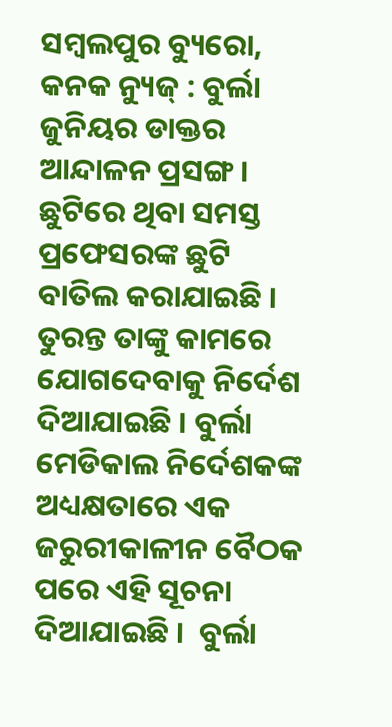ସମ୍ବଲପୁର ବ୍ୟୁରୋ, କନକ ନ୍ୟୁଜ୍ : ବୁର୍ଲା ଜୁନିୟର ଡାକ୍ତର ଆନ୍ଦାଳନ ପ୍ରସଙ୍ଗ । ଛୁଟିରେ ଥିବା ସମସ୍ତ ପ୍ରଫେସରଙ୍କ ଛୁଟି ବାତିଲ କରାଯାଇଛି । ତୁରନ୍ତ ତାଙ୍କୁ କାମରେ ଯୋଗଦେବାକୁ ନିର୍ଦେଶ ଦିଆଯାଇଛି । ବୁର୍ଲା ମେଡିକାଲ ନିର୍ଦେଶକଙ୍କ ଅଧ୍ୟକ୍ଷତାରେ ଏକ ଜରୁରୀକାଳୀନ ବୈଠକ ପରେ ଏହି ସୂଚନା ଦିଆଯାଇଛି ।  ବୁର୍ଲା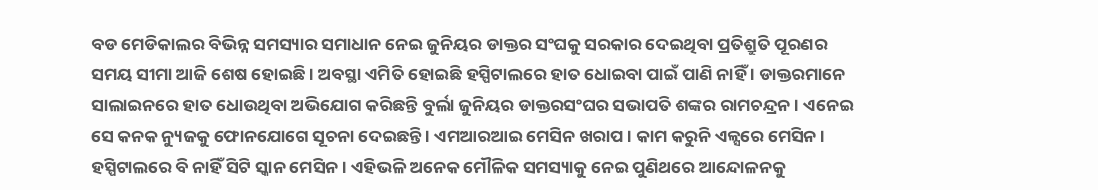ବଡ ମେଡିକାଲର ବିଭିନ୍ନ ସମସ୍ୟାର ସମାଧାନ ନେଇ ଜୁନିୟର ଡାକ୍ତର ସଂଘକୁ ସରକାର ଦେଇଥିବା ପ୍ରତିଶ୍ରୁତି ପୂରଣର ସମୟ ସୀମା ଆଜି ଶେଷ ହୋଇଛି । ଅବସ୍ଥା ଏମିତି ହୋଇଛି ହସ୍ପିଟାଲରେ ହାତ ଧୋଇବା ପାଇଁ ପାଣି ନାହିଁ । ଡାକ୍ତରମାନେ ସାଲାଇନରେ ହାତ ଧୋଉଥିବା ଅଭିଯୋଗ କରିଛନ୍ତି ବୁର୍ଲା ଜୁନିୟର ଡାକ୍ତରସଂଘର ସଭାପତି ଶଙ୍କର ରାମଚନ୍ଦ୍ରନ । ଏନେଇ ସେ କନକ ନ୍ୟୁଜକୁ ଫୋନଯୋଗେ ସୂଚନା ଦେଇଛନ୍ତି । ଏମଆରଆଇ ମେସିନ ଖରାପ । କାମ କରୁନି ଏଳ୍ସରେ ମେସିନ । ହସ୍ପିଟାଲରେ ବି ନାହିଁ ସିଟି ସ୍କାନ ମେସିନ । ଏହିଭଳି ଅନେକ ମୌଳିକ ସମସ୍ୟାକୁ ନେଇ ପୁଣିଥରେ ଆନ୍ଦୋଳନକୁ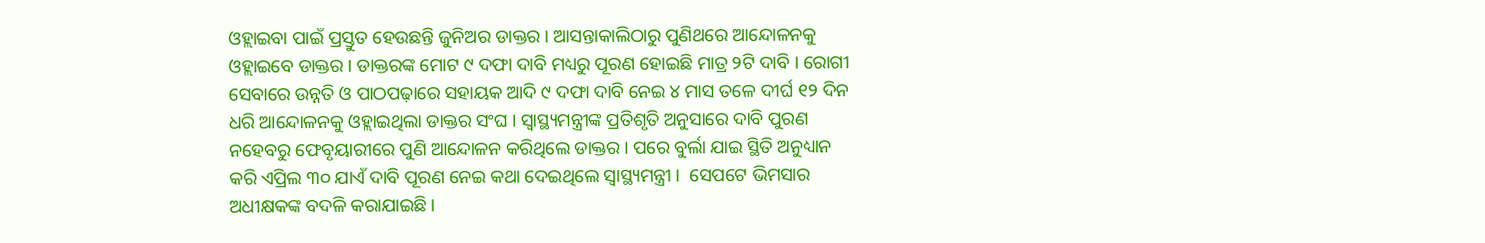ଓହ୍ଲାଇବା ପାଇଁ ପ୍ରସ୍ତୁତ ହେଉଛନ୍ତି ଜୁନିଅର ଡାକ୍ତର । ଆସନ୍ତାକାଲିଠାରୁ ପୁଣିଥରେ ଆନ୍ଦୋଳନକୁ ଓହ୍ଲାଇବେ ଡାକ୍ତର । ଡାକ୍ତରଙ୍କ ମୋଟ ୯ ଦଫା ଦାବି ମଧ୍ୟରୁ ପୂରଣ ହୋଇଛି ମାତ୍ର ୨ଟି ଦାବି । ରୋଗୀ ସେବାରେ ଉନ୍ନତି ଓ ପାଠପଢ଼ାରେ ସହାୟକ ଆଦି ୯ ଦଫା ଦାବି ନେଇ ୪ ମାସ ତଳେ ଦୀର୍ଘ ୧୨ ଦିନ ଧରି ଆନ୍ଦୋଳନକୁ ଓହ୍ଲାଇଥିଲା ଡାକ୍ତର ସଂଘ । ସ୍ୱାସ୍ଥ୍ୟମନ୍ତ୍ରୀଙ୍କ ପ୍ରତିଶୃତି ଅନୁସାରେ ଦାବି ପୁରଣ ନହେବରୁ ଫେବୃୟାରୀରେ ପୁଣି ଆନ୍ଦୋଳନ କରିଥିଲେ ଡାକ୍ତର । ପରେ ବୁର୍ଲା ଯାଇ ସ୍ଥିତି ଅନୁଧ୍ୟାନ କରି ଏପ୍ରିଲ ୩୦ ଯାଏଁ ଦାବି ପୂରଣ ନେଇ କଥା ଦେଇଥିଲେ ସ୍ୱାସ୍ଥ୍ୟମନ୍ତ୍ରୀ ।  ସେପଟେ ଭିମସାର ଅଧୀକ୍ଷକଙ୍କ ବଦଳି କରାଯାଇଛି ।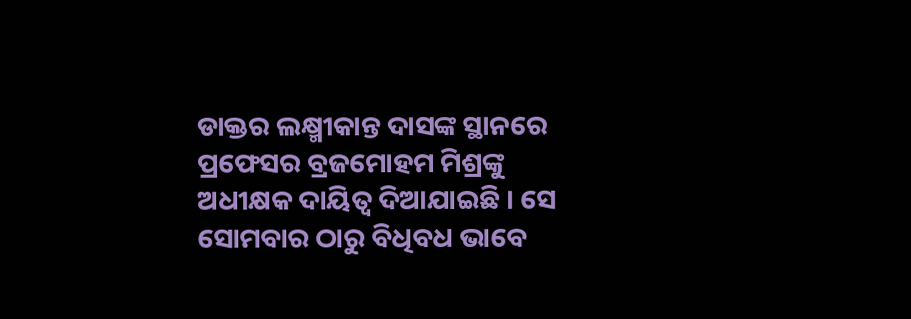ଡାକ୍ତର ଲକ୍ଷ୍ମୀକାନ୍ତ ଦାସଙ୍କ ସ୍ଥାନରେ ପ୍ରଫେସର ବ୍ରଜମୋହମ ମିଶ୍ରଙ୍କୁ ଅଧୀକ୍ଷକ ଦାୟିତ୍ୱ ଦିଆଯାଇଛି । ସେ ସୋମବାର ଠାରୁ ବିଧିବଧ ଭାବେ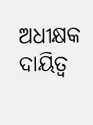ଅଧୀକ୍ଷକ ଦାୟିତ୍ୱ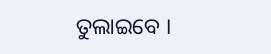ତୁଲାଇବେ ।